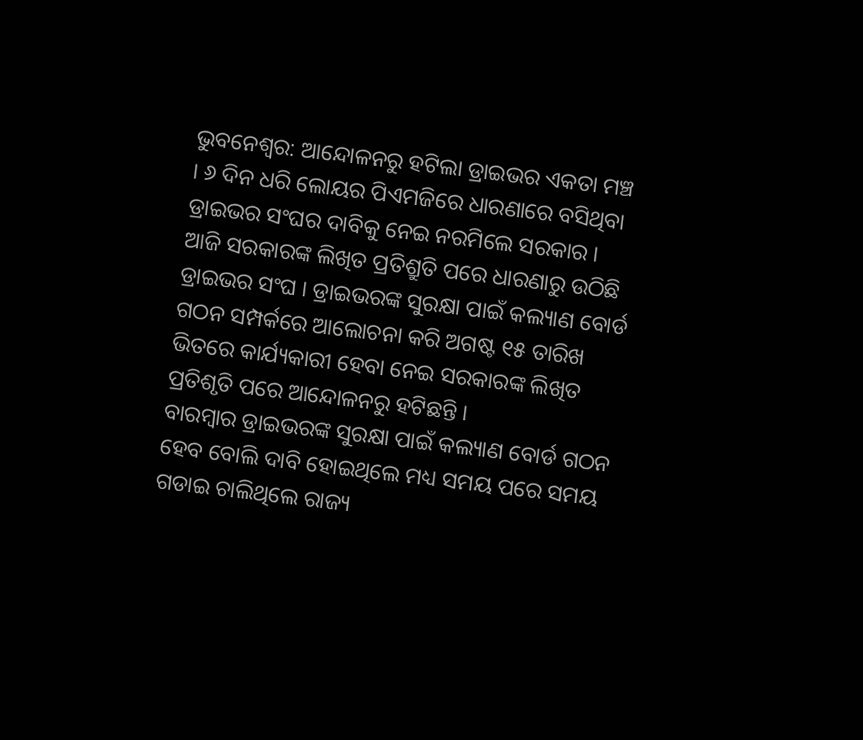ଭୁବନେଶ୍ବର: ଆନ୍ଦୋଳନରୁ ହଟିଲା ଡ୍ରାଇଭର ଏକତା ମଞ୍ଚ । ୬ ଦିନ ଧରି ଲୋୟର ପିଏମଜିରେ ଧାରଣାରେ ବସିଥିବା ଡ୍ରାଇଭର ସଂଘର ଦାବିକୁ ନେଇ ନରମିଲେ ସରକାର । ଆଜି ସରକାରଙ୍କ ଲିଖିତ ପ୍ରତିଶ୍ରୁତି ପରେ ଧାରଣାରୁ ଉଠିଛି ଡ୍ରାଇଭର ସଂଘ । ଡ୍ରାଇଭରଙ୍କ ସୁରକ୍ଷା ପାଇଁ କଲ୍ୟାଣ ବୋର୍ଡ ଗଠନ ସମ୍ପର୍କରେ ଆଲୋଚନା କରି ଅଗଷ୍ଟ ୧୫ ତାରିଖ ଭିତରେ କାର୍ଯ୍ୟକାରୀ ହେବା ନେଇ ସରକାରଙ୍କ ଲିଖିତ ପ୍ରତିଶୃତି ପରେ ଆନ୍ଦୋଳନରୁ ହଟିଛନ୍ତି ।
ବାରମ୍ବାର ଡ୍ରାଇଭରଙ୍କ ସୁରକ୍ଷା ପାଇଁ କଲ୍ୟାଣ ବୋର୍ଡ ଗଠନ ହେବ ବୋଲି ଦାବି ହୋଇଥିଲେ ମଧ୍ୟ ସମୟ ପରେ ସମୟ ଗଡାଇ ଚାଲିଥିଲେ ରାଜ୍ୟ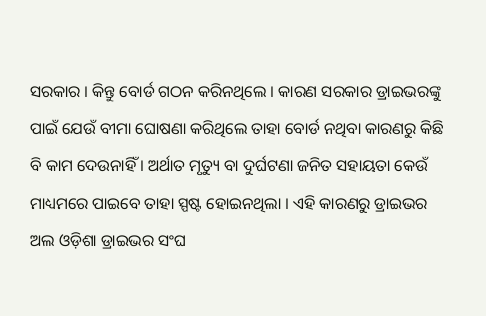ସରକାର । କିନ୍ତୁ ବୋର୍ଡ ଗଠନ କରିନଥିଲେ । କାରଣ ସରକାର ଡ୍ରାଇଭରଙ୍କୁ ପାଇଁ ଯେଉଁ ବୀମା ଘୋଷଣା କରିଥିଲେ ତାହା ବୋର୍ଡ ନଥିବା କାରଣରୁ କିଛି ବି କାମ ଦେଉନାହିଁ । ଅର୍ଥାତ ମୃତ୍ୟୁ ବା ଦୁର୍ଘଟଣା ଜନିତ ସହାୟତା କେଉଁ ମାଧ୍ୟମରେ ପାଇବେ ତାହା ସ୍ପଷ୍ଟ ହୋଇନଥିଲା । ଏହି କାରଣରୁ ଡ୍ରାଇଭର ଅଲ ଓଡ଼ିଶା ଡ୍ରାଇଭର ସଂଘ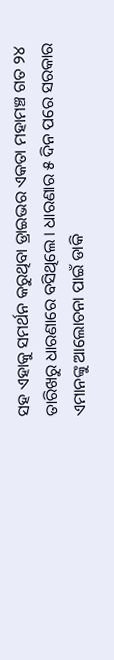ସହ ଏହାକୁ ସମର୍ଥନ କରୁଥିବା ଡ୍ରାଇଭର ଏକତା ମହାମଞ୍ଚ ଗତ ୨୪ ତାରିଖରୁ ଧାରଣାରେ ବସିଥିଲେ । ଧାରଣାର ୫ ଦିନ ପରେ ସରକାର ଏମାନଙ୍କୁ ଆଲୋଚନା ପାଇଁ ଡାକି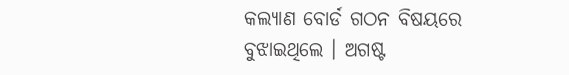କଲ୍ୟାଣ ବୋର୍ଡ ଗଠନ ବିଷୟରେ ବୁଝାଇଥିଲେ । ଅଗଷ୍ଟ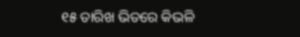୧୫ ତାରିଖ ଭିତରେ କିଭଳି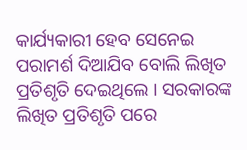କାର୍ଯ୍ୟକାରୀ ହେବ ସେନେଇ ପରାମର୍ଶ ଦିଆଯିବ ବୋଲି ଲିଖିତ ପ୍ରତିଶୃତି ଦେଇଥିଲେ । ସରକାରଙ୍କ ଲିଖିତ ପ୍ରତିଶୃତି ପରେ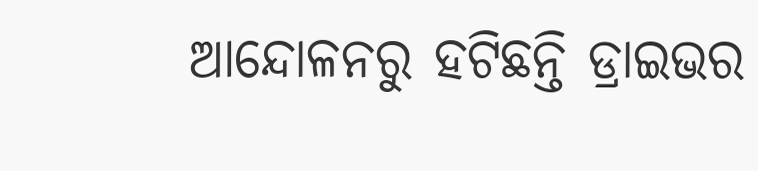ଆନ୍ଦୋଳନରୁ ହଟିଛନ୍ତି ଡ୍ରାଇଭର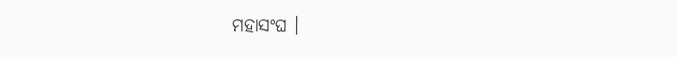ମହାସଂଘ ।